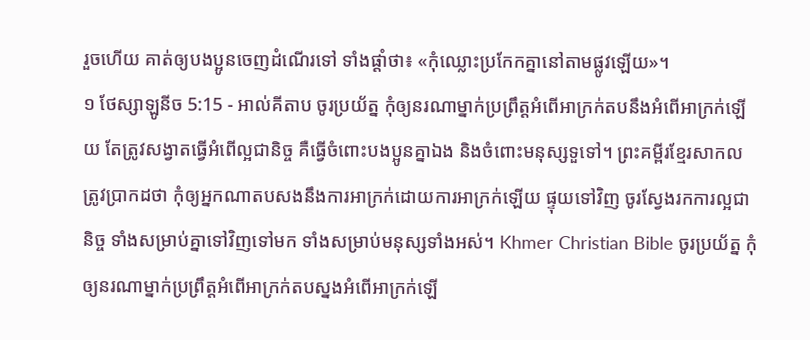រួចហើយ គាត់ឲ្យបងប្អូនចេញដំណើរទៅ ទាំងផ្តាំថា៖ «កុំឈ្លោះប្រកែកគ្នានៅតាមផ្លូវឡើយ»។
១ ថែស្សាឡូនីច 5:15 - អាល់គីតាប ចូរប្រយ័ត្ន កុំឲ្យនរណាម្នាក់ប្រព្រឹត្ដអំពើអាក្រក់តបនឹងអំពើអាក្រក់ឡើយ តែត្រូវសង្វាតធ្វើអំពើល្អជានិច្ច គឺធ្វើចំពោះបងប្អូនគ្នាឯង និងចំពោះមនុស្សទួទៅ។ ព្រះគម្ពីរខ្មែរសាកល ត្រូវប្រាកដថា កុំឲ្យអ្នកណាតបសងនឹងការអាក្រក់ដោយការអាក្រក់ឡើយ ផ្ទុយទៅវិញ ចូរស្វែងរកការល្អជានិច្ច ទាំងសម្រាប់គ្នាទៅវិញទៅមក ទាំងសម្រាប់មនុស្សទាំងអស់។ Khmer Christian Bible ចូរប្រយ័ត្ន កុំឲ្យនរណាម្នាក់ប្រព្រឹត្ដអំពើអាក្រក់តបស្នងអំពើអាក្រក់ឡើ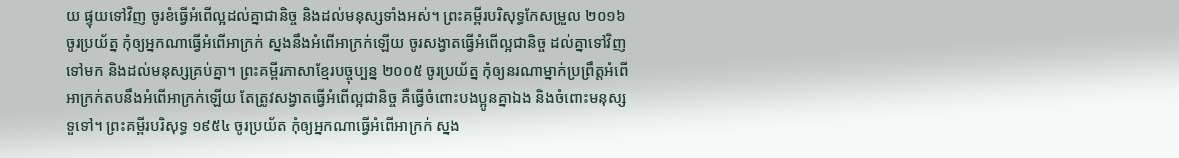យ ផ្ទុយទៅវិញ ចូរខំធ្វើអំពើល្អដល់គ្នាជានិច្ច និងដល់មនុស្សទាំងអស់។ ព្រះគម្ពីរបរិសុទ្ធកែសម្រួល ២០១៦ ចូរប្រយ័ត្ន កុំឲ្យអ្នកណាធ្វើអំពើអាក្រក់ ស្នងនឹងអំពើអាក្រក់ឡើយ ចូរសង្វាតធ្វើអំពើល្អជានិច្ច ដល់គ្នាទៅវិញទៅមក និងដល់មនុស្សគ្រប់គ្នា។ ព្រះគម្ពីរភាសាខ្មែរបច្ចុប្បន្ន ២០០៥ ចូរប្រយ័ត្ន កុំឲ្យនរណាម្នាក់ប្រព្រឹត្តអំពើអាក្រក់តបនឹងអំពើអាក្រក់ឡើយ តែត្រូវសង្វាតធ្វើអំពើល្អជានិច្ច គឺធ្វើចំពោះបងប្អូនគ្នាឯង និងចំពោះមនុស្សទួទៅ។ ព្រះគម្ពីរបរិសុទ្ធ ១៩៥៤ ចូរប្រយ័ត កុំឲ្យអ្នកណាធ្វើអំពើអាក្រក់ ស្នង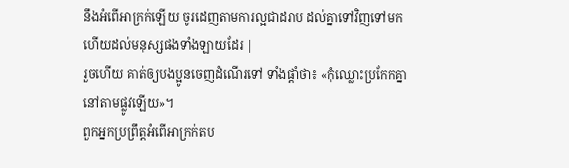នឹងអំពើអាក្រក់ឡើយ ចូរដេញតាមការល្អជាដរាប ដល់គ្នាទៅវិញទៅមក ហើយដល់មនុស្សផងទាំងឡាយដែរ |
រួចហើយ គាត់ឲ្យបងប្អូនចេញដំណើរទៅ ទាំងផ្តាំថា៖ «កុំឈ្លោះប្រកែកគ្នានៅតាមផ្លូវឡើយ»។
ពួកអ្នកប្រព្រឹត្តអំពើអាក្រក់តប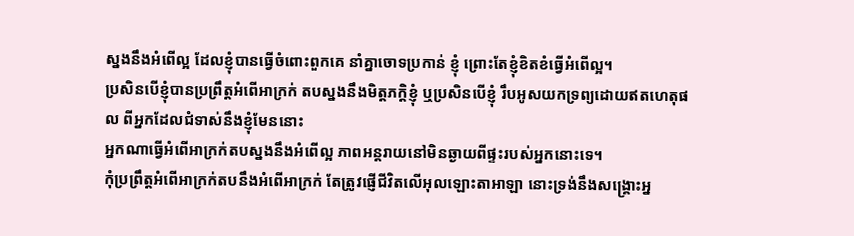ស្នងនឹងអំពើល្អ ដែលខ្ញុំបានធ្វើចំពោះពួកគេ នាំគ្នាចោទប្រកាន់ ខ្ញុំ ព្រោះតែខ្ញុំខិតខំធ្វើអំពើល្អ។
ប្រសិនបើខ្ញុំបានប្រព្រឹត្តអំពើអាក្រក់ តបស្នងនឹងមិត្តភក្ដិខ្ញុំ ឬប្រសិនបើខ្ញុំ រឹបអូសយកទ្រព្យដោយឥតហេតុផល ពីអ្នកដែលជំទាស់នឹងខ្ញុំមែននោះ
អ្នកណាធ្វើអំពើអាក្រក់តបស្នងនឹងអំពើល្អ ភាពអន្តរាយនៅមិនឆ្ងាយពីផ្ទះរបស់អ្នកនោះទេ។
កុំប្រព្រឹត្តអំពើអាក្រក់តបនឹងអំពើអាក្រក់ តែត្រូវផ្ញើជីវិតលើអុលឡោះតាអាឡា នោះទ្រង់នឹងសង្គ្រោះអ្ន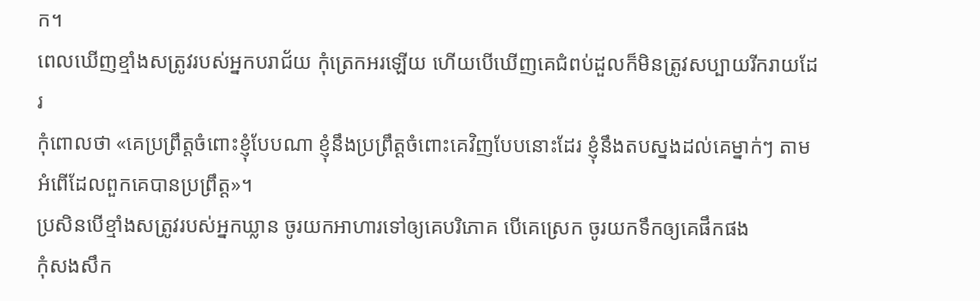ក។
ពេលឃើញខ្មាំងសត្រូវរបស់អ្នកបរាជ័យ កុំត្រេកអរឡើយ ហើយបើឃើញគេជំពប់ដួលក៏មិនត្រូវសប្បាយរីករាយដែរ
កុំពោលថា «គេប្រព្រឹត្តចំពោះខ្ញុំបែបណា ខ្ញុំនឹងប្រព្រឹត្តចំពោះគេវិញបែបនោះដែរ ខ្ញុំនឹងតបស្នងដល់គេម្នាក់ៗ តាមអំពើដែលពួកគេបានប្រព្រឹត្ត»។
ប្រសិនបើខ្មាំងសត្រូវរបស់អ្នកឃ្លាន ចូរយកអាហារទៅឲ្យគេបរិភោគ បើគេស្រេក ចូរយកទឹកឲ្យគេផឹកផង
កុំសងសឹក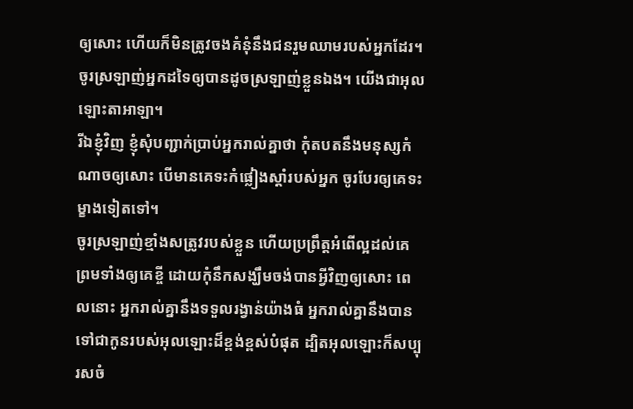ឲ្យសោះ ហើយក៏មិនត្រូវចងគំនុំនឹងជនរួមឈាមរបស់អ្នកដែរ។ ចូរស្រឡាញ់អ្នកដទៃឲ្យបានដូចស្រឡាញ់ខ្លួនឯង។ យើងជាអុលឡោះតាអាឡា។
រីឯខ្ញុំវិញ ខ្ញុំសុំបញ្ជាក់ប្រាប់អ្នករាល់គ្នាថា កុំតបតនឹងមនុស្សកំណាចឲ្យសោះ បើមានគេទះកំផ្លៀងស្ដាំរបស់អ្នក ចូរបែរឲ្យគេទះម្ខាងទៀតទៅ។
ចូរស្រឡាញ់ខ្មាំងសត្រូវរបស់ខ្លួន ហើយប្រព្រឹត្ដអំពើល្អដល់គេ ព្រមទាំងឲ្យគេខ្ចី ដោយកុំនឹកសង្ឃឹមចង់បានអ្វីវិញឲ្យសោះ ពេលនោះ អ្នករាល់គ្នានឹងទទួលរង្វាន់យ៉ាងធំ អ្នករាល់គ្នានឹងបានទៅជាកូនរបស់អុលឡោះដ៏ខ្ពង់ខ្ពស់បំផុត ដ្បិតអុលឡោះក៏សប្បុរសចំ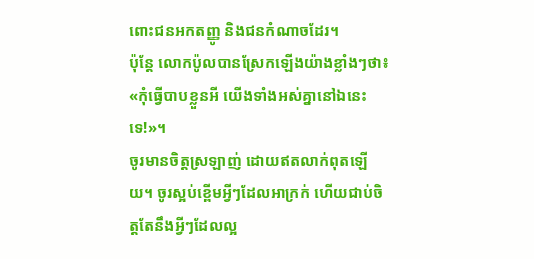ពោះជនអកតញ្ញូ និងជនកំណាចដែរ។
ប៉ុន្ដែ លោកប៉ូលបានស្រែកឡើងយ៉ាងខ្លាំងៗថា៖ «កុំធ្វើបាបខ្លួនអី យើងទាំងអស់គ្នានៅឯនេះទេ!»។
ចូរមានចិត្ដស្រឡាញ់ ដោយឥតលាក់ពុតឡើយ។ ចូរស្អប់ខ្ពើមអ្វីៗដែលអាក្រក់ ហើយជាប់ចិត្ដតែនឹងអ្វីៗដែលល្អ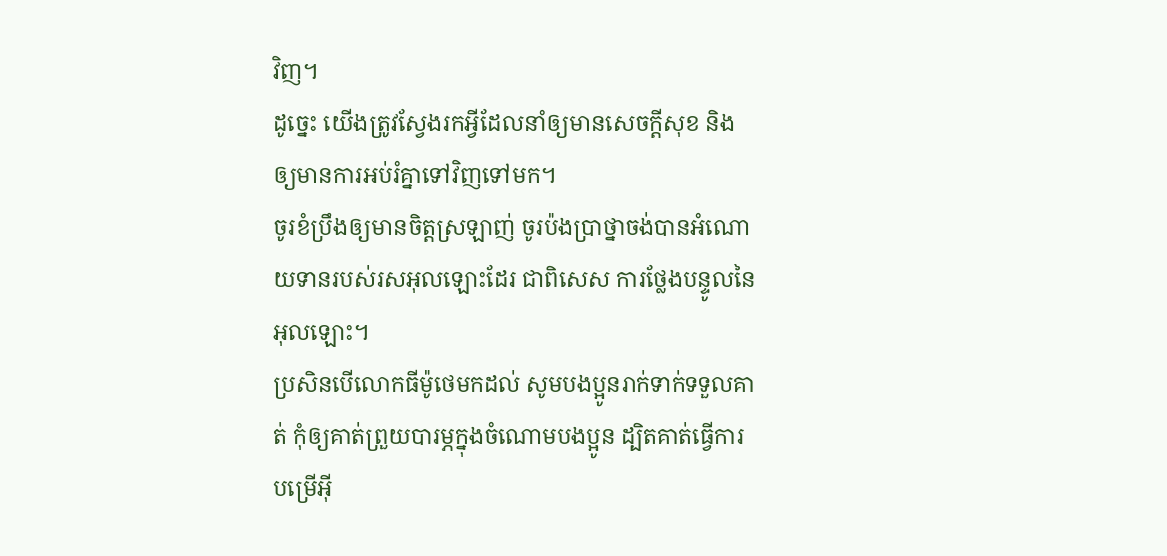វិញ។
ដូច្នេះ យើងត្រូវស្វែងរកអ្វីដែលនាំឲ្យមានសេចក្ដីសុខ និងឲ្យមានការអប់រំគ្នាទៅវិញទៅមក។
ចូរខំប្រឹងឲ្យមានចិត្ដស្រឡាញ់ ចូរប៉ងប្រាថ្នាចង់បានអំណោយទានរបស់រសអុលឡោះដែរ ជាពិសេស ការថ្លែងបន្ទូលនៃអុលឡោះ។
ប្រសិនបើលោកធីម៉ូថេមកដល់ សូមបងប្អូនរាក់ទាក់ទទួលគាត់ កុំឲ្យគាត់ព្រួយបារម្ភក្នុងចំណោមបងប្អូន ដ្បិតគាត់ធ្វើការបម្រើអ៊ី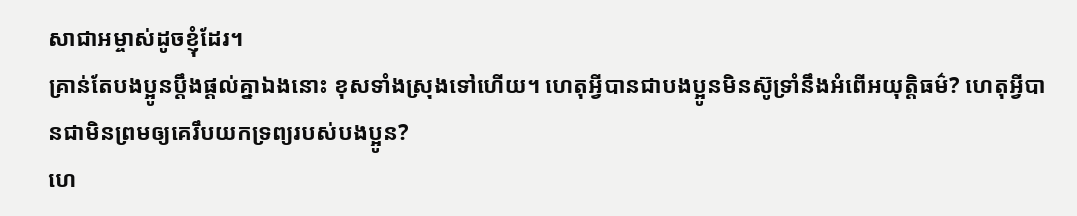សាជាអម្ចាស់ដូចខ្ញុំដែរ។
គ្រាន់តែបងប្អូនប្ដឹងផ្ដល់គ្នាឯងនោះ ខុសទាំងស្រុងទៅហើយ។ ហេតុអ្វីបានជាបងប្អូនមិនស៊ូទ្រាំនឹងអំពើអយុត្ដិធម៌? ហេតុអ្វីបានជាមិនព្រមឲ្យគេរឹបយកទ្រព្យរបស់បងប្អូន?
ហេ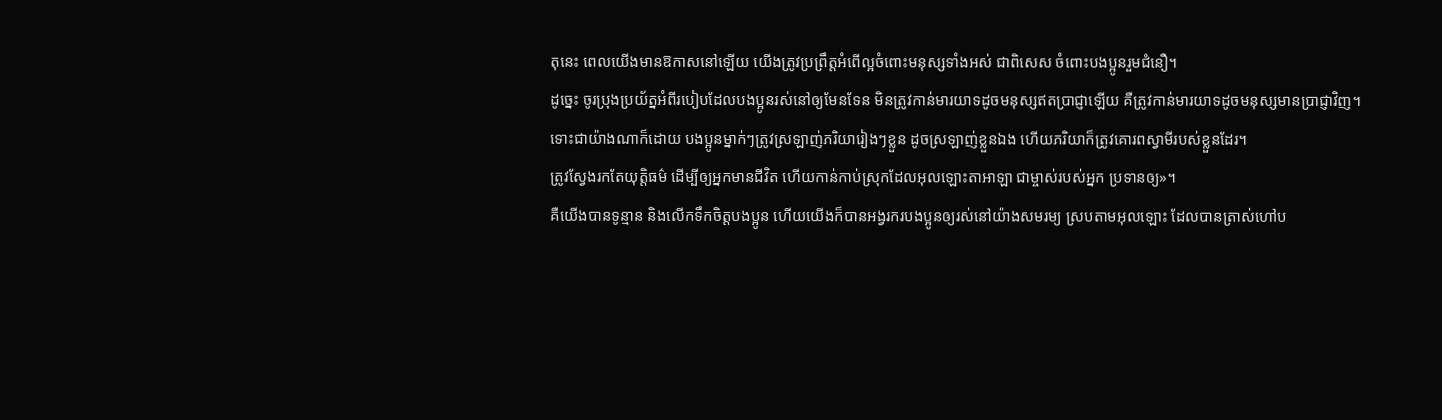តុនេះ ពេលយើងមានឱកាសនៅឡើយ យើងត្រូវប្រព្រឹត្ដអំពើល្អចំពោះមនុស្សទាំងអស់ ជាពិសេស ចំពោះបងប្អូនរួមជំនឿ។
ដូច្នេះ ចូរប្រុងប្រយ័ត្នអំពីរបៀបដែលបងប្អូនរស់នៅឲ្យមែនទែន មិនត្រូវកាន់មារយាទដូចមនុស្សឥតប្រាជ្ញាឡើយ គឺត្រូវកាន់មារយាទដូចមនុស្សមានប្រាជ្ញាវិញ។
ទោះជាយ៉ាងណាក៏ដោយ បងប្អូនម្នាក់ៗត្រូវស្រឡាញ់ភរិយារៀងៗខ្លួន ដូចស្រឡាញ់ខ្លួនឯង ហើយភរិយាក៏ត្រូវគោរពស្វាមីរបស់ខ្លួនដែរ។
ត្រូវស្វែងរកតែយុត្តិធម៌ ដើម្បីឲ្យអ្នកមានជីវិត ហើយកាន់កាប់ស្រុកដែលអុលឡោះតាអាឡា ជាម្ចាស់របស់អ្នក ប្រទានឲ្យ»។
គឺយើងបានទូន្មាន និងលើកទឹកចិត្ដបងប្អូន ហើយយើងក៏បានអង្វរករបងប្អូនឲ្យរស់នៅយ៉ាងសមរម្យ ស្របតាមអុលឡោះ ដែលបានត្រាស់ហៅប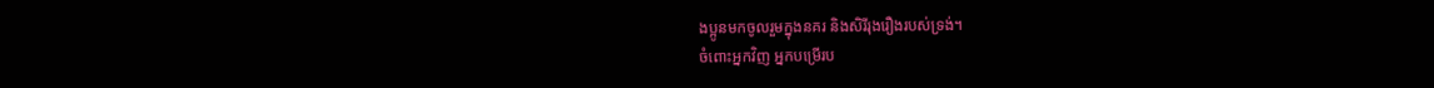ងប្អូនមកចូលរួមក្នុងនគរ និងសិរីរុងរឿងរបស់ទ្រង់។
ចំពោះអ្នកវិញ អ្នកបម្រើរប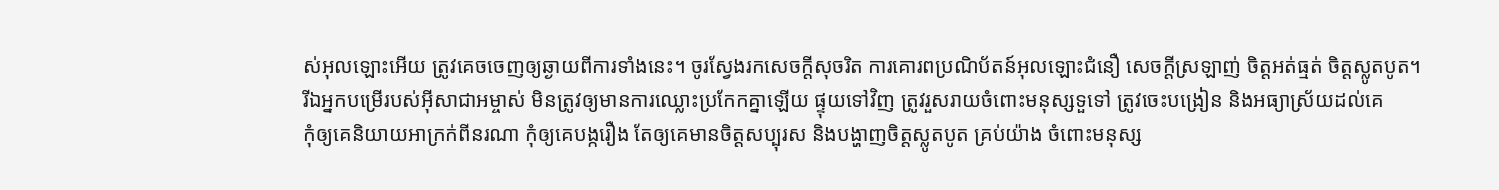ស់អុលឡោះអើយ ត្រូវគេចចេញឲ្យឆ្ងាយពីការទាំងនេះ។ ចូរស្វែងរកសេចក្ដីសុចរិត ការគោរពប្រណិប័តន៍អុលឡោះជំនឿ សេចក្ដីស្រឡាញ់ ចិត្ដអត់ធ្មត់ ចិត្ដស្លូតបូត។
រីឯអ្នកបម្រើរបស់អ៊ីសាជាអម្ចាស់ មិនត្រូវឲ្យមានការឈ្លោះប្រកែកគ្នាឡើយ ផ្ទុយទៅវិញ ត្រូវរួសរាយចំពោះមនុស្សទួទៅ ត្រូវចេះបង្រៀន និងអធ្យាស្រ័យដល់គេ
កុំឲ្យគេនិយាយអាក្រក់ពីនរណា កុំឲ្យគេបង្ករឿង តែឲ្យគេមានចិត្ដសប្បុរស និងបង្ហាញចិត្ដស្លូតបូត គ្រប់យ៉ាង ចំពោះមនុស្ស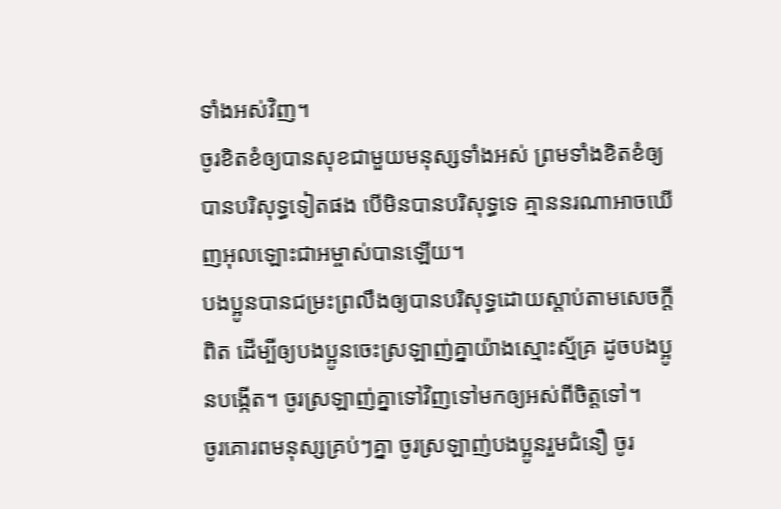ទាំងអស់វិញ។
ចូរខិតខំឲ្យបានសុខជាមួយមនុស្សទាំងអស់ ព្រមទាំងខិតខំឲ្យបានបរិសុទ្ធទៀតផង បើមិនបានបរិសុទ្ធទេ គ្មាននរណាអាចឃើញអុលឡោះជាអម្ចាស់បានឡើយ។
បងប្អូនបានជម្រះព្រលឹងឲ្យបានបរិសុទ្ធដោយស្ដាប់តាមសេចក្ដីពិត ដើម្បីឲ្យបងប្អូនចេះស្រឡាញ់គ្នាយ៉ាងស្មោះស្ម័គ្រ ដូចបងប្អូនបង្កើត។ ចូរស្រឡាញ់គ្នាទៅវិញទៅមកឲ្យអស់ពីចិត្ដទៅ។
ចូរគោរពមនុស្សគ្រប់ៗគ្នា ចូរស្រឡាញ់បងប្អូនរួមជំនឿ ចូរ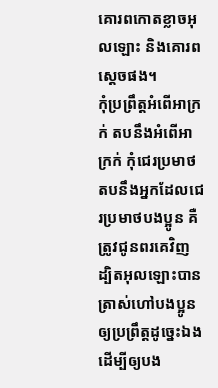គោរពកោតខ្លាចអុលឡោះ និងគោរពស្តេចផង។
កុំប្រព្រឹត្ដអំពើអាក្រក់ តបនឹងអំពើអាក្រក់ កុំជេរប្រមាថតបនឹងអ្នកដែលជេរប្រមាថបងប្អូន គឺត្រូវជូនពរគេវិញ ដ្បិតអុលឡោះបានត្រាស់ហៅបងប្អូនឲ្យប្រព្រឹត្ដដូច្នេះឯង ដើម្បីឲ្យបង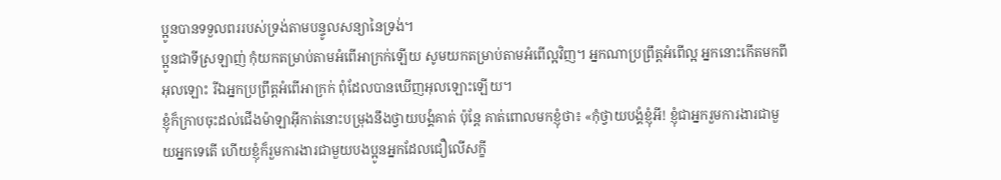ប្អូនបានទទួលពររបស់ទ្រង់តាមបន្ទូលសន្យានៃទ្រង់។
ប្អូនជាទីស្រឡាញ់ កុំយកតម្រាប់តាមអំពើអាក្រក់ឡើយ សូមយកតម្រាប់តាមអំពើល្អវិញ។ អ្នកណាប្រព្រឹត្ដអំពើល្អ អ្នកនោះកើតមកពីអុលឡោះ រីឯអ្នកប្រព្រឹត្ដអំពើអាក្រក់ ពុំដែលបានឃើញអុលឡោះឡើយ។
ខ្ញុំក៏ក្រាបចុះដល់ជើងម៉ាឡាអ៊ីកាត់នោះបម្រុងនឹងថ្វាយបង្គំគាត់ ប៉ុន្ដែ គាត់ពោលមកខ្ញុំថា៖ «កុំថ្វាយបង្គំខ្ញុំអី! ខ្ញុំជាអ្នករួមការងារជាមួយអ្នកទេតើ ហើយខ្ញុំក៏រួមការងារជាមួយបងប្អូនអ្នកដែលជឿលើសក្ខី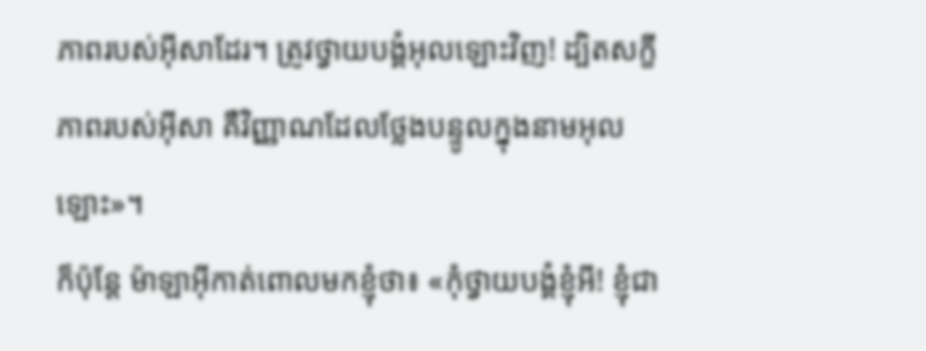ភាពរបស់អ៊ីសាដែរ។ ត្រូវថ្វាយបង្គំអុលឡោះវិញ! ដ្បិតសក្ខីភាពរបស់អ៊ីសា គឺវិញ្ញាណដែលថ្លែងបន្ទូលក្នុងនាមអុលឡោះ»។
ក៏ប៉ុន្ដែ ម៉ាឡាអ៊ីកាត់ពោលមកខ្ញុំថា៖ «កុំថ្វាយបង្គំខ្ញុំអី! ខ្ញុំជា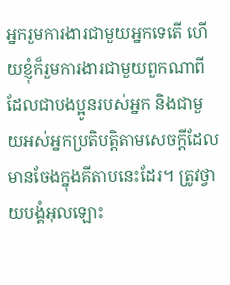អ្នករួមការងារជាមួយអ្នកទេតើ ហើយខ្ញុំក៏រួមការងារជាមួយពួកណាពី ដែលជាបងប្អូនរបស់អ្នក និងជាមួយអស់អ្នកប្រតិបត្ដិតាមសេចក្ដីដែលមានចែងក្នុងគីតាបនេះដែរ។ ត្រូវថ្វាយបង្គំអុលឡោះ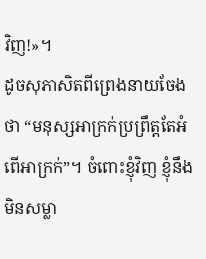វិញ!»។
ដូចសុភាសិតពីព្រេងនាយចែងថា “មនុស្សអាក្រក់ប្រព្រឹត្តតែអំពើអាក្រក់”។ ចំពោះខ្ញុំវិញ ខ្ញុំនឹងមិនសម្លា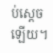ប់ស្តេចឡើយ។